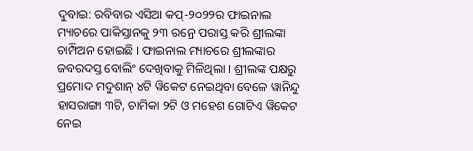ଦୁବାଇ: ରବିବାର ଏସିଆ କପ୍-୨୦୨୨ର ଫାଇନାଲ ମ୍ୟାଚରେ ପାକିସ୍ତାନକୁ ୨୩ ରନ୍ରେ ପରାସ୍ତ କରି ଶ୍ରୀଲଙ୍କା ଚାମ୍ପିଅନ ହୋଇଛି । ଫାଇନାଲ ମ୍ୟାଚରେ ଶ୍ରୀଲଙ୍କାର ଜବରଦସ୍ତ ବୋଲିଂ ଦେଖିବାକୁ ମିଳିଥିଲା । ଶ୍ରୀଲଙ୍କ ପକ୍ଷରୁ ପ୍ରମୋଦ ମଦୁଶାନ୍ ୪ଟି ୱିକେଟ ନେଇଥିବା ବେଳେ ୱାନିନ୍ଦୁ ହାସରାଙ୍ଗା ୩ଟି, ଚାମିକା ୨ଟି ଓ ମହେଶ ଗୋଟିଏ ୱିକେଟ ନେଇ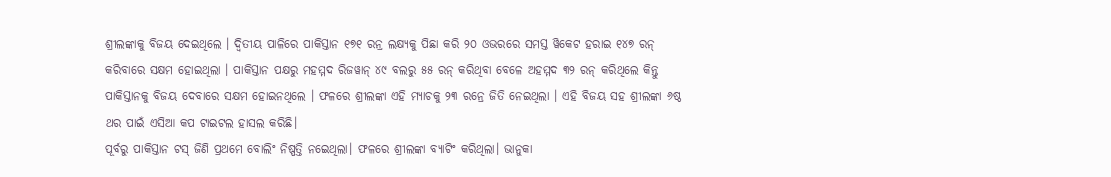ଶ୍ରୀଲଙ୍କାକୁ ବିଜୟ ଦେଇଥିଲେ । ଦ୍ବିତୀୟ ପାଳିରେ ପାକିସ୍ତାନ ୧୭୧ ରନ୍ର ଲକ୍ଷ୍ୟକୁ ପିଛା କରି ୨୦ ଓଭରରେ ସମସ୍ତ ୱିକେଟ ହରାଇ ୧୪୭ ରନ୍ କରିବାରେ ସକ୍ଷମ ହୋଇଥିଲା । ପାକିସ୍ତାନ ପକ୍ଷରୁ ମହମ୍ମଦ ରିଜୱାନ୍ ୪୯ ବଲରୁ ୫୫ ରନ୍ କରିଥିବା ବେଳେ ଅହମ୍ମଦ ୩୨ ରନ୍ କରିଥିଲେ କିନ୍ତୁ ପାକିସ୍ତାନକୁ ବିଜୟ ଦେବାରେ ସକ୍ଷମ ହୋଇନଥିଲେ । ଫଳରେ ଶ୍ରୀଲଙ୍କା ଏହି ମ୍ୟାଚକୁ ୨୩ ରନ୍ରେ ଜିତି ନେଇଥିଲା । ଏହି ବିଜୟ ସହ ଶ୍ରୀଲଙ୍କା ୬ଷ୍ଠ ଥର ପାଇଁ ଏସିଆ କପ ଟାଇଟଲ ହାସଲ କରିଛି।
ପୂର୍ବରୁ ପାକିସ୍ତାନ ଟସ୍ ଜିଣି ପ୍ରଥମେ ବୋଲିଂ ନିଷ୍ପତ୍ତି ନଇେଥିଲା। ଫଳରେ ଶ୍ରୀଲଙ୍କା ବ୍ୟାଟିଂ କରିଥିଲା। ଭାନୁକା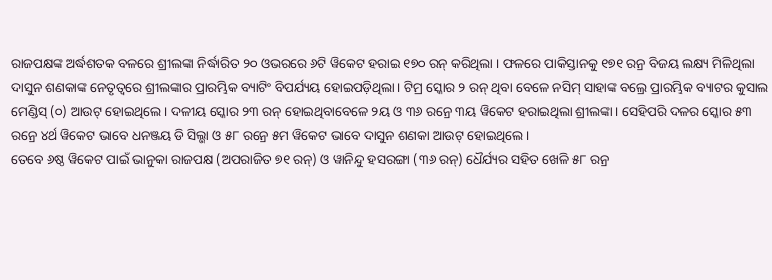ରାଜପକ୍ଷଙ୍କ ଅର୍ଦ୍ଧଶତକ ବଳରେ ଶ୍ରୀଲଙ୍କା ନିର୍ଦ୍ଧାରିତ ୨୦ ଓଭରରେ ୬ଟି ୱିକେଟ ହରାଇ ୧୭୦ ରନ୍ କରିଥିଲା । ଫଳରେ ପାକିସ୍ତାନକୁ ୧୭୧ ରନ୍ର ବିଜୟ ଲକ୍ଷ୍ୟ ମିଳିଥିଲା ଦାସୁନ ଶଣକାଙ୍କ ନେତୃତ୍ବରେ ଶ୍ରୀଲଙ୍କାର ପ୍ରାରମ୍ଭିକ ବ୍ୟାଟିଂ ବିପର୍ଯ୍ୟୟ ହୋଇପଡ଼ିଥିଲା। ଟିମ୍ର ସ୍କୋର ୨ ରନ୍ ଥିବା ବେଳେ ନସିମ୍ ସାହାଙ୍କ ବଲ୍ରେ ପ୍ରାରମ୍ଭିକ ବ୍ୟାଟର କୁସାଲ ମେଣ୍ଡିସ୍ (୦) ଆଉଟ୍ ହୋଇଥିଲେ। ଦଳୀୟ ସ୍କୋର ୨୩ ରନ୍ ହୋଇଥିବାବେଳେ ୨ୟ ଓ ୩୬ ରନ୍ରେ ୩ୟ ୱିକେଟ ହରାଇଥିଲା ଶ୍ରୀଲଙ୍କା। ସେହିପରି ଦଳର ସ୍କୋର ୫୩ ରନ୍ରେ ୪ର୍ଥ ୱିକେଟ ଭାବେ ଧନଞ୍ଜୟ ଡି ସିଲ୍ଭା ଓ ୫୮ ରନ୍ରେ ୫ମ ୱିକେଟ ଭାବେ ଦାସୁନ ଶଣକା ଆଉଟ୍ ହୋଇଥିଲେ।
ତେବେ ୬ଷ୍ଠ ୱିକେଟ ପାଇଁ ଭାନୁକା ରାଜପକ୍ଷ (ଅପରାଜିତ ୭୧ ରନ୍) ଓ ୱାନିନ୍ଦୁ ହସରଙ୍ଗା (୩୬ ରନ୍) ଧୈର୍ଯ୍ୟର ସହିତ ଖେଳି ୫୮ ରନ୍ର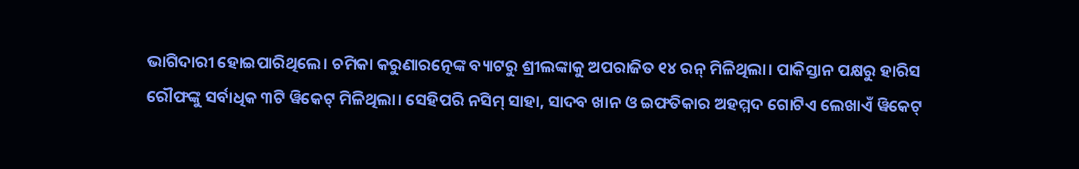ଭାଗିଦାରୀ ହୋଇପାରିଥିଲେ। ଚମିକା କରୁଣାରତ୍ନେଙ୍କ ବ୍ୟାଟରୁ ଶ୍ରୀଲଙ୍କାକୁ ଅପରାଜିତ ୧୪ ରନ୍ ମିଳିଥିଲା। ପାକିସ୍ତାନ ପକ୍ଷରୁ ହାରିସ ରୌଫଙ୍କୁ ସର୍ବାଧିକ ୩ଟି ୱିକେଟ୍ ମିଳିଥିଲା। ସେହିପରି ନସିମ୍ ସାହା, ସାଦବ ଖାନ ଓ ଇଫତିକାର ଅହମ୍ମଦ ଗୋଟିଏ ଲେଖାଏଁ ୱିକେଟ୍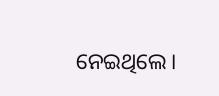ନେଇଥିଲେ।